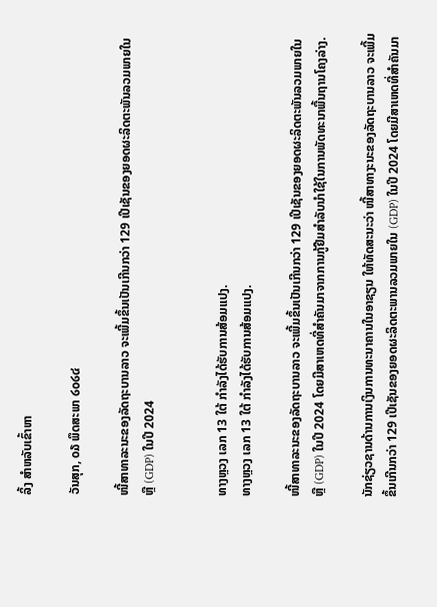ລິ້ງ ສຳຫລັບເຂົ້າຫາ

ວັນສຸກ, ໐໓ ພຶດສະພາ ໒໐໒໔

ໜີ້ສາທາລະນະຂອງລັດຖະບານລາວ ຈະເພີ້ມຂຶ້ນເປັນເກີນກວ່າ 129 ເປີເຊັນຂອງຍອດຜະລິດຕະພັນລວມພາຍໃນ ຫຼື (GDP) ໃນປີ 2024


ທາງຫຼວງ ເລກ 13 ໃຕ້ ກຳລັງໄດ້ຮັບການສ້ອມແປງ.
ທາງຫຼວງ ເລກ 13 ໃຕ້ ກຳລັງໄດ້ຮັບການສ້ອມແປງ.

ໜີ້ສາທາລະນະຂອງລັດຖະບານລາວ ຈະເພີ້ມຂຶ້ນເປັນເກີນກວ່າ 129 ເປີເຊັນຂອງຍອດຜະລິດຕະພັນລວມພາຍໃນ ຫຼື (GDP) ໃນປີ 2024 ໂດຍມີສາເຫດທີ່ສຳຄັນມາຈາກການກູ້ຢືມສຳລັບນຳໃຊ້ໃນການພັດທະນາພື້ນຖານໂຄງລ່າງ.

ນັກຊ່ຽວຊານດ້ານການເງິນການທະນາຄານໃນອາຊຽນ ໃຫ້ທັດສະນະວ່າ ໜີ້ສາທາງະນະຂອງລັດຖະບານລາວ ຈະເພີ້ມຂຶ້ນເກີນກວ່າ 129 ເປີເຊັນຂອງຍອດຜະລິດຕະພານລວມພາຍໃນ (GDP) ໃນປີ 2024 ໂດຍມີສາເຫດທີ່ສຳຄັນມາ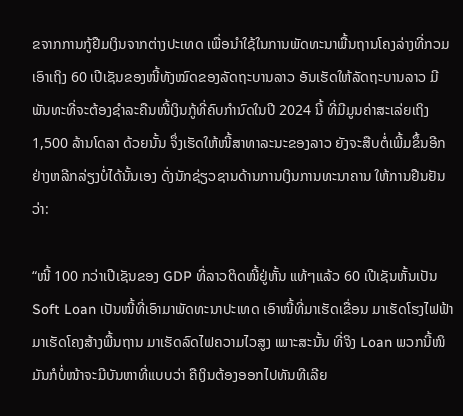ຂຈາກການກູ້ຢືມເງິນຈາກຕ່າງປະເທດ ເພື່ອນຳໃຊ້ໃນການພັດທະນາພື້ນຖານໂຄງລ່າງທີ່ກວມເອົາເຖິງ 60 ເປີເຊັນຂອງໜີ້ທັງໝົດຂອງລັດຖະບານລາວ ອັນເຮັດໃຫ້ລັດຖະບານລາວ ມີພັນທະທີ່ຈະຕ້ອງຊຳລະຄືນໜີ້ເງິນກູ້ທີ່ຄົບກຳນົດໃນປີ 2024 ນີ້ ທີ່ມີມູນຄ່າສະເລ່ຍເຖິງ 1,500 ລ້ານໂດລາ ດ້ວຍນັ້ນ ຈຶ່ງເຮັດໃຫ້ໜີ້ສາທາລະນະຂອງລາວ ຍັງຈະສືບຕໍ່ເພີ້ມຂຶ້ນອີກຢ່າງຫລີກລ່ຽງບໍ່ໄດ້ນັ້ນເອງ ດັ່ງນັກຊ່ຽວຊານດ້ານການເງິນການທະນາຄານ ໃຫ້ການຢືນຢັນວ່າ:

“ໜີ້ 100 ກວ່າເປີເຊັນຂອງ GDP ທີ່ລາວຕິດໜີ້ຢູ່ຫັ້ນ ແທ້ໆແລ້ວ 60 ເປີເຊັນຫັ້ນເປັນ Soft Loan ເປັນໜີ້ທີ່ເອົາມາພັດທະນາປະເທດ ເອົາໜີ້ທີ່ມາເຮັດເຂື່ອນ ມາເຮັດໂຮງໄຟຟ້າ ມາເຮັດໂຄງສ້າງພື້ນຖານ ມາເຮັດລົດໄຟຄວາມໄວສູງ ເພາະສະນັ້ນ ທີ່ຈິງ Loan ພວກນີ້ໜິ ມັນກໍບໍ່ໜ້າຈະມີບັນຫາທີ່ແບບວ່າ ຄືເງິນຕ້ອງອອກໄປທັນທີເລີຍ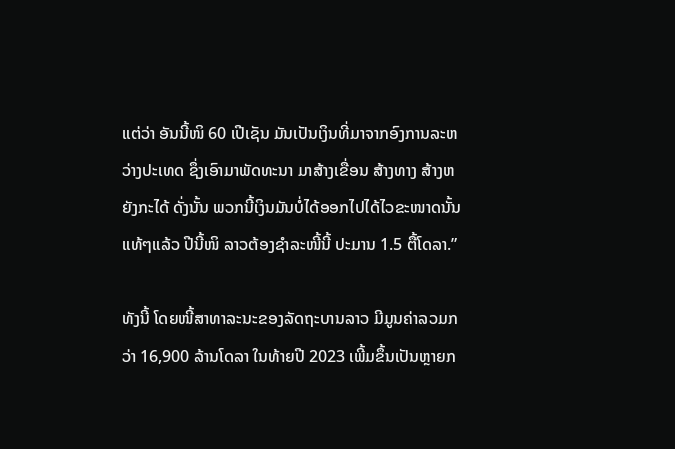ແຕ່ວ່າ ອັນນີ້ໜິ 60 ເປີເຊັນ ມັນເປັນເງິນທີ່ມາຈາກອົງການລະຫວ່າງປະເທດ ຊຶ່ງເອົາມາພັດທະນາ ມາສ້າງເຂື່ອນ ສ້າງທາງ ສ້າງຫຍັງກະໄດ້ ດັ່ງນັ້ນ ພວກນີ້ເງິນມັນບໍ່ໄດ້ອອກໄປໄດ້ໄວຂະໜາດນັ້ນ ແທ້ໆແລ້ວ ປີນີ້ໜິ ລາວຕ້ອງຊຳລະໜີ້ນີ້ ປະມານ 1.5 ຕື້ໂດລາ.”

ທັງນີ້ ໂດຍໜີ້ສາທາລະນະຂອງລັດຖະບານລາວ ມີມູນຄ່າລວມກວ່າ 16,900 ລ້ານໂດລາ ໃນທ້າຍປີ 2023 ເພີ້ມຂຶ້ນເປັນຫຼາຍກ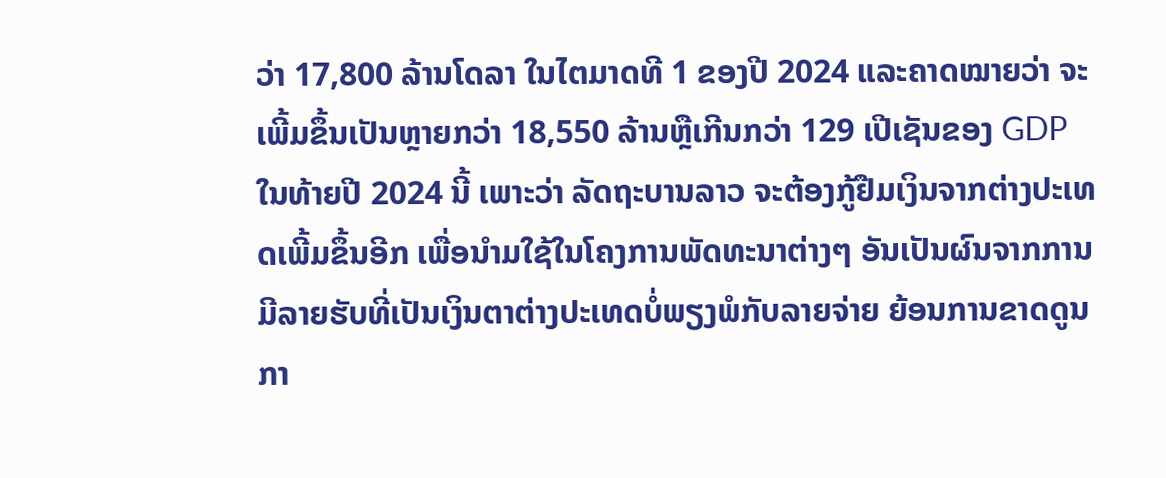ວ່າ 17,800 ລ້ານໂດລາ ໃນໄຕມາດທີ 1 ຂອງປີ 2024 ແລະຄາດໝາຍວ່າ ຈະເພີ້ມຂຶ້ນເປັນຫຼາຍກວ່າ 18,550 ລ້ານຫຼືເກີນກວ່າ 129 ເປີເຊັນຂອງ GDP ໃນທ້າຍປີ 2024 ນີ້ ເພາະວ່າ ລັດຖະບານລາວ ຈະຕ້ອງກູ້ຢືມເງິນຈາກຕ່າງປະເທດເພີ້ມຂຶ້ນອີກ ເພື່ອນຳມໃຊ້ໃນໂຄງການພັດທະນາຕ່າງໆ ອັນເປັນຜົນຈາກການມີລາຍຮັບທີ່ເປັນເງິນຕາຕ່າງປະເທດບໍ່ພຽງພໍກັບລາຍຈ່າຍ ຍ້ອນການຂາດດູນກາ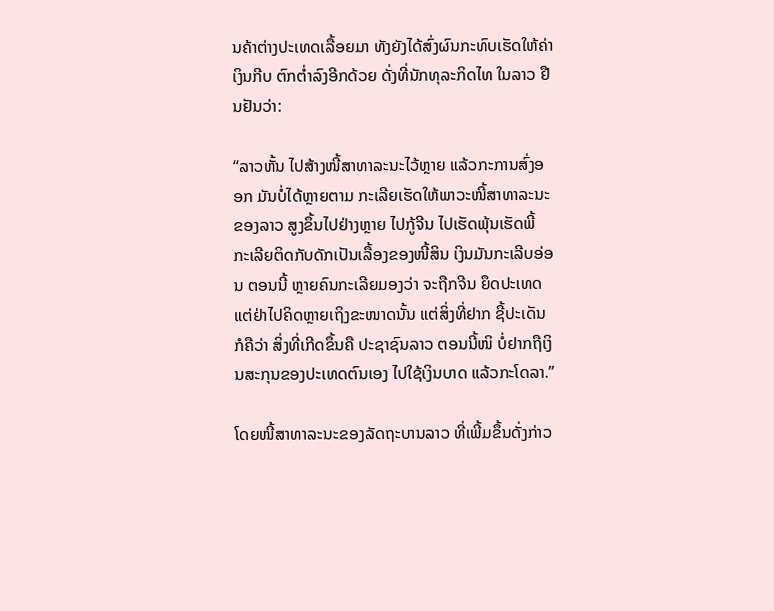ນຄ້າຕ່າງປະເທດເລື້ອຍມາ ທັງຍັງໄດ້ສົ່ງຜົນກະທົບເຮັດໃຫ້ຄ່າເງິນກີບ ຕົກຕ່ຳລົງອີກດ້ວຍ ດັ່ງທີ່ນັກທຸລະກິດໄທ ໃນລາວ ຢືນຢັນວ່າ:

“ລາວຫັ້ນ ໄປສ້າງໜີ້ສາທາລະນະໄວ້ຫຼາຍ ແລ້ວກະການສົ່ງອອກ ມັນບໍ່ໄດ້ຫຼາຍຕາມ ກະເລີຍເຮັດໃຫ້ພາວະໜີ້ສາທາລະນະຂອງລາວ ສູງຂຶ້ນໄປຢ່າງຫຼາຍ ໄປກູ້ຈີນ ໄປເຮັດພຸ້ນເຮັດພີ້ ກະເລີຍຕິດກັບດັກເປັນເລື້ອງຂອງໜີ້ສິນ ເງິນມັນກະເລີບອ່ອນ ຕອນນີ້ ຫຼາຍຄົນກະເລີຍມອງວ່າ ຈະຖືກຈີນ ຍຶດປະເທດ ແຕ່ຢ່າໄປຄິດຫຼາຍເຖິງຂະໜາດນັ້ນ ແຕ່ສິ່ງທີ່ຢາກ ຊີ້ປະເດັນ ກໍຄືວ່າ ສິ່ງທີ່ເກີດຂຶ້ນຄື ປະຊາຊົນລາວ ຕອນນີ້ໜິ ບໍ່ຢາກຖືເງິນສະກຸນຂອງປະເທດຕົນເອງ ໄປໃຊ້ເງິນບາດ ແລ້ວກະໂດລາ.”

ໂດຍໜີ້ສາທາລະນະຂອງລັດຖະບານລາວ ທີ່ເພີ້ມຂຶ້ນດັ່ງກ່າວ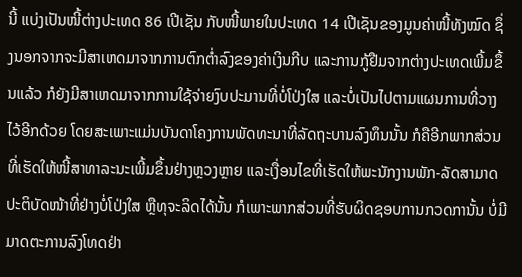ນີ້ ແບ່ງເປັນໜີ້ຕ່າງປະເທດ 86 ເປີເຊັນ ກັບໜີ້ພາຍໃນປະເທດ 14 ເປີເຊັນຂອງມູນຄ່າໜີ້ທັງໝົດ ຊຶ່ງນອກຈາກຈະມີສາເຫດມາຈາກການຕົກຕ່ຳລົງຂອງຄ່າເງິນກີບ ແລະການກູ້ຢືມຈາກຕ່າງປະເທດເພີ້ມຂຶ້ນແລ້ວ ກໍຍັງມີສາເຫດມາຈາກການໃຊ້ຈ່າຍງົບປະມານທີ່ບໍ່ໂປ່ງໃສ ແລະບໍ່ເປັນໄປຕາມແຜນການທີ່ວາງໄວ້ອີກດ້ວຍ ໂດຍສະເພາະແມ່ນບັນດາໂຄງການພັດທະນາທີ່ລັດຖະບານລົງທຶນນັ້ນ ກໍຄືອີກພາກສ່ວນທີ່ເຮັດໃຫ້ໜີ້ສາທາລະນະເພີ້ມຂຶ້ນຢ່າງຫຼວງຫຼາຍ ແລະເງື່ອນໄຂທີ່ເຮັດໃຫ້ພະນັກງານພັກ-ລັດສາມາດປະຕິບັດໜ້າທີ່ຢ່າງບໍ່ໂປ່ງໃສ ຫຼືທຸຈະລິດໄດ້ນັ້ນ ກໍເພາະພາກສ່ວນທີ່ຮັບຜິດຊອບການກວດການັ້ນ ບໍ່ມີມາດຕະການລົງໂທດຢ່າ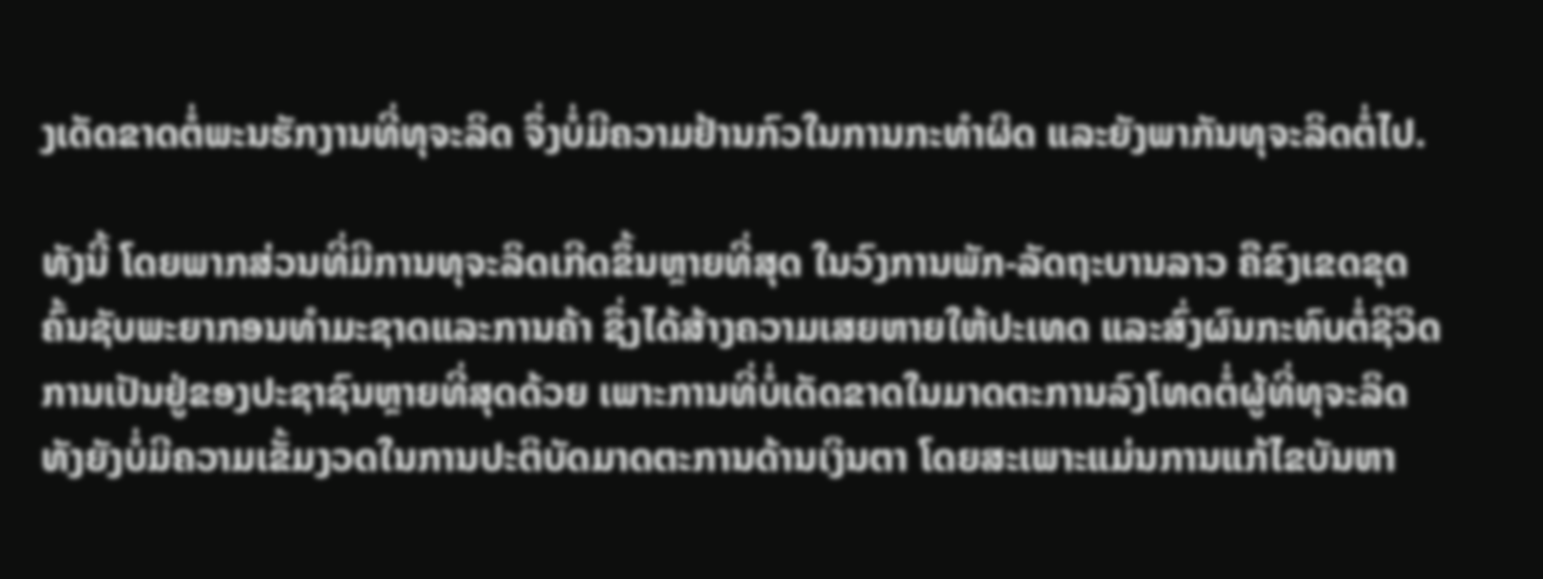ງເດັດຂາດຕໍ່ພະນຮັກງານທີ່ທຸຈະລິດ ຈຶ່ງບໍ່ມີຄວາມຢ້ານກົວໃນການກະທຳຜິດ ແລະຍັງພາກັນທຸຈະລິດຕໍ່ໄປ.

ທັງນີ້ ໂດຍພາກສ່ວນທີ່ມີການທຸຈະລິດເກີດຂຶ້ນຫຼາຍທີ່ສຸດ ໃນວົງການພັກ-ລັດຖະບານລາວ ຄືຂົງເຂດຂຸດຄົ້ນຊັບພະຍາກອນທຳມະຊາດແລະການຄ້າ ຊຶ່ງໄດ້ສ້າງຄວາມເສຍຫາຍໃຫ້ປະເທດ ແລະສົ່ງຜົນກະທົບຕໍ່ຊີວິດການເປັນຢູ່ຂອງປະຊາຊົນຫຼາຍທີ່ສຸດດ້ວຍ ເພາະການທີ່ບໍ່ເດັດຂາດໃນມາດຕະການລົງໂທດຕໍ່ຜູ້ທີ່ທຸຈະລິດ ທັງຍັງບໍ່ມີຄວາມເຂັ້ມງວດໃນການປະຕິບັດມາດຕະການດ້ານເງິນຕາ ໂດຍສະເພາະແມ່ນການແກ້ໄຂບັນຫາ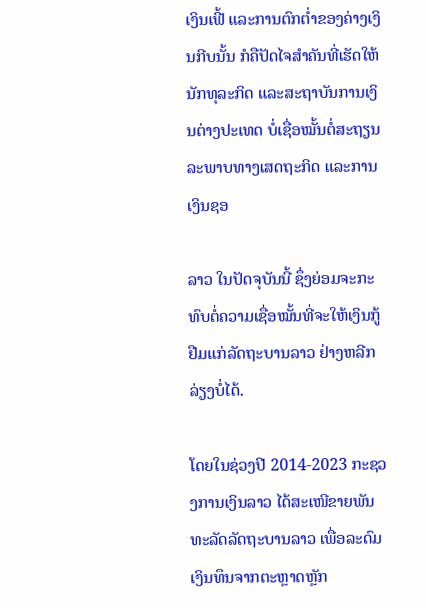ເງິນເຟີ້ ແລະການຕົກຕ່ຳຂອງຄ່າງເງິນກີບນັ້ນ ກໍຄືປັດໄຈສຳຄັນທີ່ເຮັດໃຫ້ນັກທຸລະກິດ ແລະສະຖາບັນການເງິນຕ່າງປະເທດ ບໍ່ເຊື່ອໝັ້ນຕໍ່ສະຖຽນລະພາບທາງເສດຖະກິດ ແລະການເງິນຊອ

ລາວ ໃນປັດຈຸບັນນີ້ ຊຶ່ງຍ່ອມຈະກະທົບຕໍ່ຄວາມເຊື່ອໝັ້ນທີ່ຈະໃຫ້ເງິນກູ້ຢືມແກ່ລັດຖະບານລາວ ຢ່າງຫລີກລ່ຽງບໍ່ໄດ້.

ໂດຍໃນຊ່ວງປີ 2014-2023 ກະຊວງການເງິນລາວ ໄດ້ສະເໜີຂາຍພັນທະລັດລັດຖະບານລາວ ເພື່ອລະດົມເງິນທຶນຈາກຕະຫຼາດຫຼັກ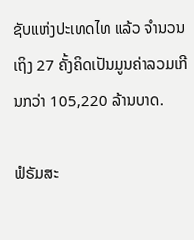ຊັບແຫ່ງປະເທດໄທ ແລ້ວ ຈຳນວນເຖິງ 27 ຄັ້ງຄິດເປັນມູນຄ່າລວມເກີນກວ່າ 105,220 ລ້ານບາດ.

ຟໍຣັມສະ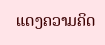ແດງຄວາມຄິດ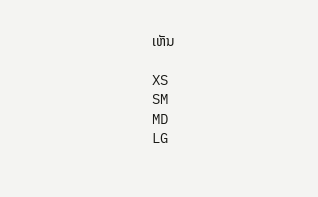ເຫັນ

XS
SM
MD
LG